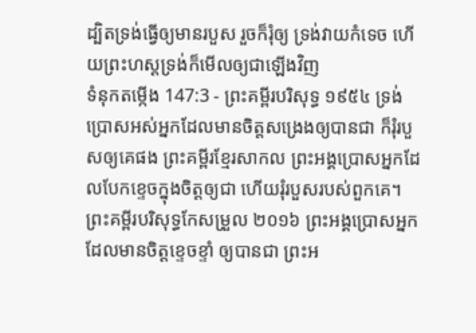ដ្បិតទ្រង់ធ្វើឲ្យមានរបួស រួចក៏រុំឲ្យ ទ្រង់វាយកំទេច ហើយព្រះហស្តទ្រង់ក៏មើលឲ្យជាឡើងវិញ
ទំនុកតម្កើង 147:3 - ព្រះគម្ពីរបរិសុទ្ធ ១៩៥៤ ទ្រង់ប្រោសអស់អ្នកដែលមានចិត្តសង្រេងឲ្យបានជា ក៏រុំរបួសឲ្យគេផង ព្រះគម្ពីរខ្មែរសាកល ព្រះអង្គប្រោសអ្នកដែលបែកខ្ទេចក្នុងចិត្តឲ្យជា ហើយរុំរបួសរបស់ពួកគេ។ ព្រះគម្ពីរបរិសុទ្ធកែសម្រួល ២០១៦ ព្រះអង្គប្រោសអ្នកដែលមានចិត្តខ្ទេចខ្ទាំ ឲ្យបានជា ព្រះអ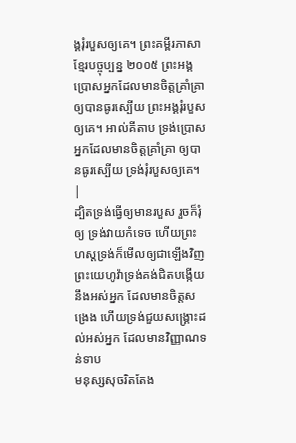ង្គរុំរបួសឲ្យគេ។ ព្រះគម្ពីរភាសាខ្មែរបច្ចុប្បន្ន ២០០៥ ព្រះអង្គប្រោសអ្នកដែលមានចិត្តគ្រាំគ្រា ឲ្យបានធូរស្បើយ ព្រះអង្គរុំរបួសឲ្យគេ។ អាល់គីតាប ទ្រង់ប្រោសអ្នកដែលមានចិត្តគ្រាំគ្រា ឲ្យបានធូរស្បើយ ទ្រង់រុំរបួសឲ្យគេ។ |
ដ្បិតទ្រង់ធ្វើឲ្យមានរបួស រួចក៏រុំឲ្យ ទ្រង់វាយកំទេច ហើយព្រះហស្តទ្រង់ក៏មើលឲ្យជាឡើងវិញ
ព្រះយេហូវ៉ាទ្រង់គង់ជិតបង្កើយនឹងអស់អ្នក ដែលមានចិត្តសង្រេង ហើយទ្រង់ជួយសង្គ្រោះដល់អស់អ្នក ដែលមានវិញ្ញាណទន់ទាប
មនុស្សសុចរិតតែង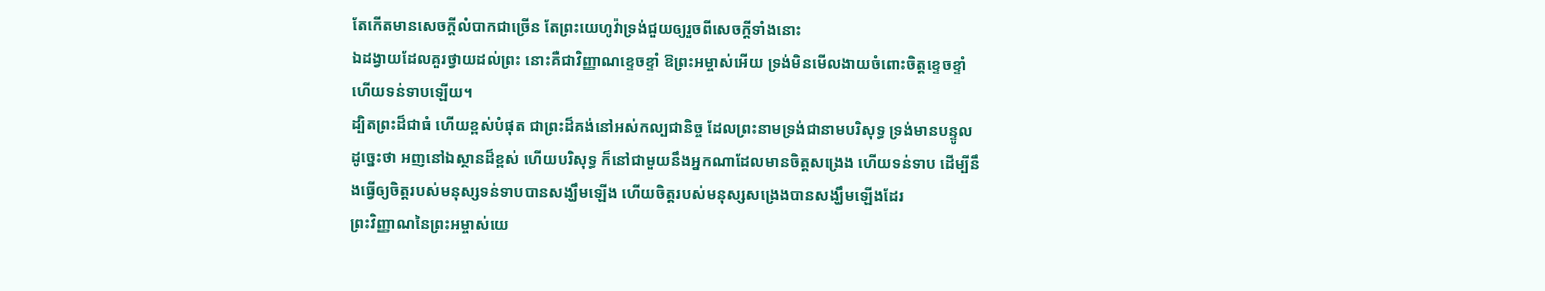តែកើតមានសេចក្ដីលំបាកជាច្រើន តែព្រះយេហូវ៉ាទ្រង់ជួយឲ្យរួចពីសេចក្ដីទាំងនោះ
ឯដង្វាយដែលគួរថ្វាយដល់ព្រះ នោះគឺជាវិញ្ញាណខ្ទេចខ្ទាំ ឱព្រះអម្ចាស់អើយ ទ្រង់មិនមើលងាយចំពោះចិត្តខ្ទេចខ្ទាំ ហើយទន់ទាបឡើយ។
ដ្បិតព្រះដ៏ជាធំ ហើយខ្ពស់បំផុត ជាព្រះដ៏គង់នៅអស់កល្បជានិច្ច ដែលព្រះនាមទ្រង់ជានាមបរិសុទ្ធ ទ្រង់មានបន្ទូលដូច្នេះថា អញនៅឯស្ថានដ៏ខ្ពស់ ហើយបរិសុទ្ធ ក៏នៅជាមួយនឹងអ្នកណាដែលមានចិត្តសង្រេង ហើយទន់ទាប ដើម្បីនឹងធ្វើឲ្យចិត្តរបស់មនុស្សទន់ទាបបានសង្ឃឹមឡើង ហើយចិត្តរបស់មនុស្សសង្រេងបានសង្ឃឹមឡើងដែរ
ព្រះវិញ្ញាណនៃព្រះអម្ចាស់យេ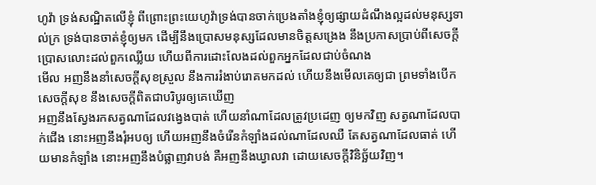ហូវ៉ា ទ្រង់សណ្ឋិតលើខ្ញុំ ពីព្រោះព្រះយេហូវ៉ាទ្រង់បានចាក់ប្រេងតាំងខ្ញុំឲ្យផ្សាយដំណឹងល្អដល់មនុស្សទាល់ក្រ ទ្រង់បានចាត់ខ្ញុំឲ្យមក ដើម្បីនឹងប្រោសមនុស្សដែលមានចិត្តសង្រេង នឹងប្រកាសប្រាប់ពីសេចក្ដីប្រោសលោះដល់ពួកឈ្លើយ ហើយពីការដោះលែងដល់ពួកអ្នកដែលជាប់ចំណង
មើល អញនឹងនាំសេចក្ដីសុខស្រួល នឹងការរំងាប់រោគមកដល់ ហើយនឹងមើលគេឲ្យជា ព្រមទាំងបើកសេចក្ដីសុខ នឹងសេចក្ដីពិតជាបរិបូរឲ្យគេឃើញ
អញនឹងស្វែងរកសត្វណាដែលវង្វេងបាត់ ហើយនាំណាដែលត្រូវប្រដេញ ឲ្យមកវិញ សត្វណាដែលបាក់ជើង នោះអញនឹងរុំអបឲ្យ ហើយអញនឹងចំរើនកំឡាំងដល់ណាដែលឈឺ តែសត្វណាដែលធាត់ ហើយមានកំឡាំង នោះអញនឹងបំផ្លាញវាបង់ គឺអញនឹងឃ្វាលវា ដោយសេចក្ដីវិនិច្ឆ័យវិញ។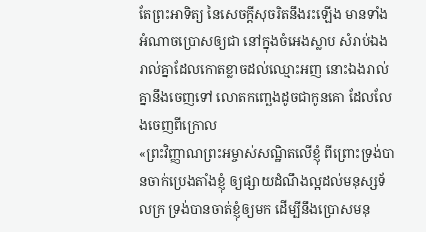តែព្រះអាទិត្យ នៃសេចក្ដីសុចរិតនឹងរះឡើង មានទាំងអំណាចប្រោសឲ្យជា នៅក្នុងចំអេងស្លាប សំរាប់ឯងរាល់គ្នាដែលកោតខ្លាចដល់ឈ្មោះអញ នោះឯងរាល់គ្នានឹងចេញទៅ លោតកញ្ឆេងដូចជាកូនគោ ដែលលែងចេញពីក្រោល
«ព្រះវិញ្ញាណព្រះអម្ចាស់សណ្ឋិតលើខ្ញុំ ពីព្រោះទ្រង់បានចាក់ប្រេងតាំងខ្ញុំ ឲ្យផ្សាយដំណឹងល្អដល់មនុស្សទ័លក្រ ទ្រង់បានចាត់ខ្ញុំឲ្យមក ដើម្បីនឹងប្រោសមនុ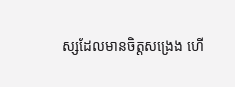ស្សដែលមានចិត្តសង្រេង ហើ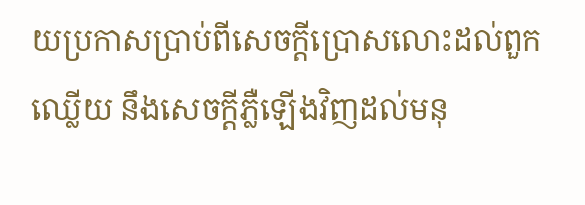យប្រកាសប្រាប់ពីសេចក្ដីប្រោសលោះដល់ពួកឈ្លើយ នឹងសេចក្ដីភ្លឺឡើងវិញដល់មនុ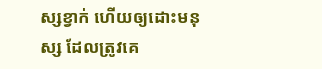ស្សខ្វាក់ ហើយឲ្យដោះមនុស្ស ដែលត្រូវគេ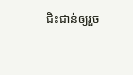ជិះជាន់ឲ្យរួច